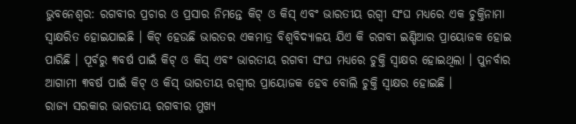ଭୁବନେଶ୍ୱର: ରଗବୀର ପ୍ରଚାର ଓ ପ୍ରସାର ନିମନ୍ତେ କିଟ୍ ଓ କିସ୍ ଏବଂ ଭାରତୀୟ ରଗ୍ବୀ ସଂଘ ମଧ୍ୟରେ ଏକ ଚୁକ୍ତିନାମା ସ୍ୱାକ୍ଷରିତ ହୋଇଯାଇଛି । କିଟ୍ ହେଉଛି ଭାରତର ଏକମାତ୍ର ବିଶ୍ୱବିଦ୍ୟାଳୟ ଯିଏ କି ରଗବୀ ଇଣ୍ଡିଆର ପ୍ରାୟୋଜକ ହୋଇ ପାରିଛି । ପୂର୍ବରୁ ୩ବର୍ଷ ପାଇଁ କିଟ୍ ଓ କିସ୍ ଏବଂ ଭାରତୀୟ ରଗବୀ ସଂଘ ମଧ୍ୟରେ ଚୁକ୍ତି ସ୍ୱାକ୍ଷର ହୋଇଥିଲା । ପୁନର୍ବାର ଆଗାମୀ ୩ବର୍ଷ ପାଇଁ କିଟ୍ ଓ କିସ୍ ଭାରତୀୟ ରଗ୍ବୀର ପ୍ରାୟୋଜକ ହେବ ବୋଲି ଚୁକ୍ତି ସ୍ୱାକ୍ଷର ହୋଇଛି ।
ରାଜ୍ୟ ସରକାର ଭାରତୀୟ ରଗବୀର ମୁଖ୍ୟ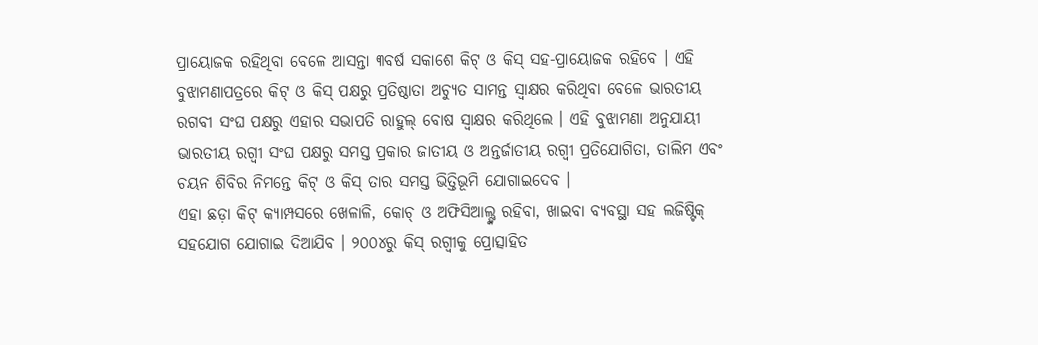ପ୍ରାୟୋଜକ ରହିଥିବା ବେଳେ ଆସନ୍ତା ୩ବର୍ଷ ସକାଶେ କିଟ୍ ଓ କିସ୍ ସହ-ପ୍ରାୟୋଜକ ରହିବେ । ଏହି ବୁଝାମଣାପତ୍ରରେ କିଟ୍ ଓ କିସ୍ ପକ୍ଷରୁ ପ୍ରତିଷ୍ଠାତା ଅଚ୍ୟୁତ ସାମନ୍ତ ସ୍ୱାକ୍ଷର କରିଥିବା ବେଳେ ଭାରତୀୟ ରଗବୀ ସଂଘ ପକ୍ଷରୁ ଏହାର ସଭାପତି ରାହୁଲ୍ ବୋଷ ସ୍ୱାକ୍ଷର କରିଥିଲେ । ଏହି ବୁଝାମଣା ଅନୁଯାୟୀ ଭାରତୀୟ ରଗ୍ବୀ ସଂଘ ପକ୍ଷରୁ ସମସ୍ତ ପ୍ରକାର ଜାତୀୟ ଓ ଅନ୍ତର୍ଜାତୀୟ ରଗ୍ବୀ ପ୍ରତିଯୋଗିତା, ତାଲିମ ଏବଂ ଚୟନ ଶିବିର ନିମନ୍ତେ କିଟ୍ ଓ କିସ୍ ତାର ସମସ୍ତ ଭିତ୍ତିଭୂମି ଯୋଗାଇଦେବ ।
ଏହା ଛଡ଼ା କିଟ୍ କ୍ୟାମ୍ପସରେ ଖେଳାଳି, କୋଚ୍ ଓ ଅଫିସିଆଲ୍ଙ୍କ ରହିବା, ଖାଇବା ବ୍ୟବସ୍ଥା ସହ ଲଜିଷ୍ଟିକ୍ ସହଯୋଗ ଯୋଗାଇ ଦିଆଯିବ । ୨୦୦୪ରୁ କିସ୍ ରଗ୍ବୀକୁ ପ୍ରୋତ୍ସାହିତ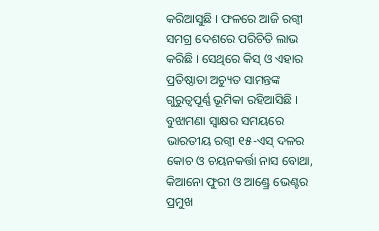କରିଆସୁଛି । ଫଳରେ ଆଜି ରଗ୍ବୀ ସମଗ୍ର ଦେଶରେ ପରିଚିତି ଲାଭ କରିଛି । ସେଥିରେ କିସ୍ ଓ ଏହାର ପ୍ରତିଷ୍ଠାତା ଅଚ୍ୟୁତ ସାମନ୍ତଙ୍କ ଗୁରୁତ୍ୱପୂର୍ଣ୍ଣ ଭୂମିକା ରହିଆସିଛି । ବୁଝାମଣା ସ୍ୱାକ୍ଷର ସମୟରେ ଭାରତୀୟ ରଗ୍ବୀ ୧୫-ଏସ୍ ଦଳର କୋଚ ଓ ଚୟନକର୍ତ୍ତା ନାସ ବୋଥା, କିଆନୋ ଫୁରୀ ଓ ଆଣ୍ଡ୍ରେ ଭେଣ୍ଟର ପ୍ରମୁଖ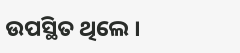ଉପସ୍ଥିତ ଥିଲେ ।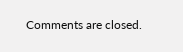Comments are closed.